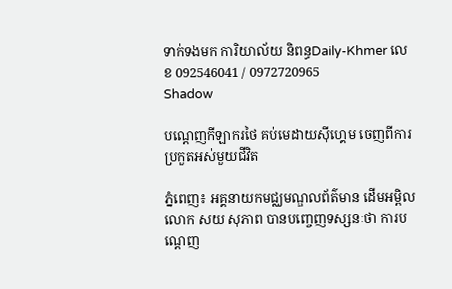ទាក់ទងមក ការិយាល័យ និពន្ធDaily-Khmer លេខ 092546041 / 0972720965
Shadow

បណ្ដេញកីឡាករថៃ គប់មេដាយស៊ីហ្គេម ចេញពីការប្រកួតអស់មួយជីវិត

ភ្នំពេញ៖ អគ្គនាយកមជ្ឈមណ្ឌលព័ត៌មាន ដើមអម្ពិល លោក សយ សុភាព បានបញ្ចេញទស្សនៈថា ការបណ្ដេញ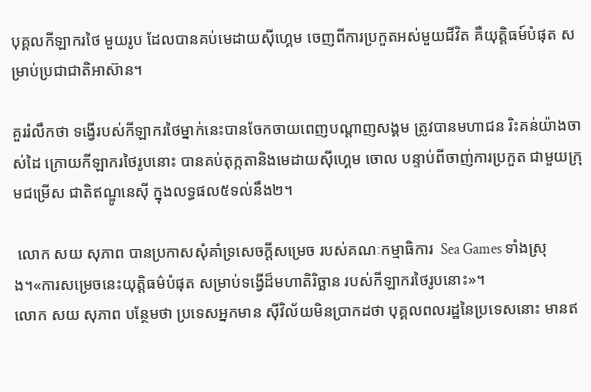បុគ្គលកីឡាករថៃ មួយរូប ដែលបានគប់មេដាយស៊ីហ្គេម ចេញពីការប្រកួតអស់មួយជីវិត គឺយុត្តិធម៍បំផុត សម្រាប់ប្រជាជាតិអាស៊ាន។

គួររំលឹកថា ទង្វើរបស់កីឡាករថៃម្នាក់នេះបានចែកចាយពេញបណ្ដាញសង្គម ត្រូវបានមហាជន រិះគន់យ៉ាងចាស់ដៃ ក្រោយកីឡាករថៃរូបនោះ បានគប់តុក្កតានិងមេដាយស៊ីហ្គេម ចោល បន្ទាប់ពីចាញ់ការប្រកួត ជាមួយក្រុមជម្រើស ជាតិឥណ្ឌូនេស៊ី ក្នុងលទ្ធផល៥ទល់នឹង២។

 លោក សយ សុភាព បានប្រកាសសុំគាំទ្រសេចក្តីសម្រេច របស់គណៈកម្មាធិការ  Sea Games ទាំងស្រុង។«ការសម្រេចនេះយុត្តិធម៌បំផុត សម្រាប់ទង្វើដ៏មហាតិរិច្ឆាន របស់កីឡាករថៃរូបនោះ»។
លោក សយ សុភាព បន្ថែមថា ប្រទេសអ្នកមាន ស៊ីវិល័យមិនប្រាកដថា បុគ្គលពលរដ្ឋនៃប្រទេសនោះ មានឥ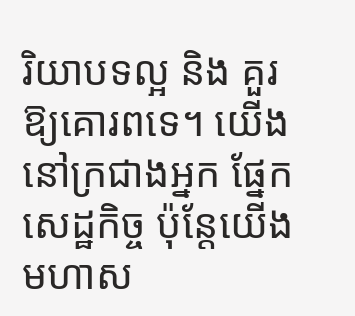រិយាបទល្អ និង គួរឱ្យគោរពទេ។ យើងនៅក្រជាងអ្នក ផ្នែកសេដ្ឋកិច្ច ប៉ុន្តែយើងមហាស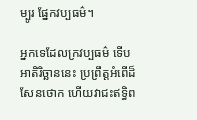ម្បូរ ផ្នែកវប្បធម៌។

អ្នកទេដែលក្រវប្បធម៌ ទើបអាតិរិច្ឆាននេះ ប្រព្រឹត្តអំពើដ៏សែនថោក ហើយវាជះឥទ្ធិព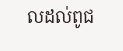លដល់ពូជ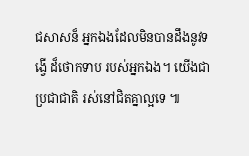ជសាសន៏ អ្នកឯងដែលមិនបានដឹងនូវទង្វើ ដ៏ថោកទាប របស់អ្នកឯង។ យើងជាប្រជាជាតិ រស់នៅជិតគ្នាល្អទេ ៕